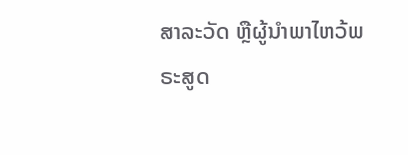ສາລະວັດ ຫຼືຜູ້ນໍາພາໄຫວ້ພຣະສູດ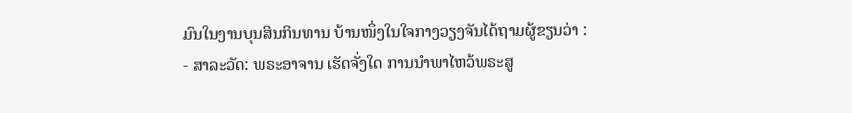ມົນໃນງານບຸນສິນກິນທານ ບ້ານໜຶ່ງໃນໃຈກາງວຽງຈັນໄດ້ຖາມຜູ້ຂຽນວ່າ :
- ສາລະວັດ: ພຣະອາຈານ ເຮັດຈັ່ງໃດ ການນໍາພາໄຫວ້ພຣະສູ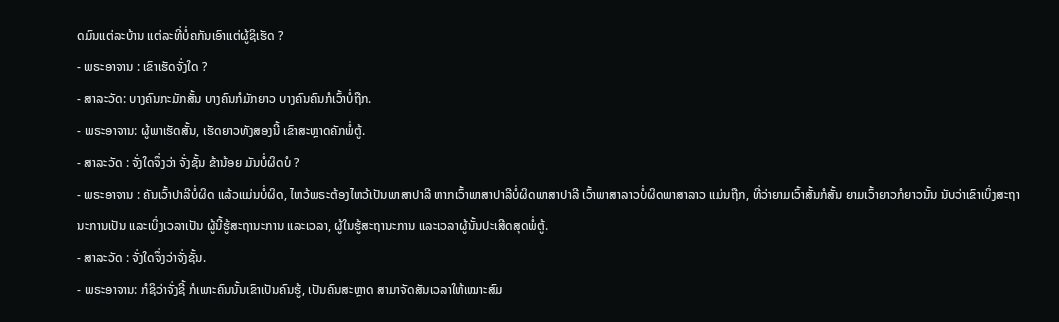ດມົນແຕ່ລະບ້ານ ແຕ່ລະທີ່ບໍ່ຄກັນເອົາແຕ່ຜູ້ຊິເຮັດ ?
- ພຣະອາຈານ : ເຂົາເຮັດຈັ່ງໃດ ?
- ສາລະວັດ: ບາງຄົນກະມັກສັ້ນ ບາງຄົນກໍມັກຍາວ ບາງຄົນຄົນກໍເວົ້າບໍ່ຖືກ.
- ພຣະອາຈານ: ຜູ້ພາເຮັດສັ້ນ, ເຮັດຍາວທັງສອງນີ້ ເຂົາສະຫຼາດຄັກພໍ່ຕູ້.
- ສາລະວັດ : ຈັ່ງໃດຈຶ່ງວ່າ ຈັ່ງຊັ້ນ ຂ້ານ້ອຍ ມັນບໍ່ຜິດບໍ ?
- ພຣະອາຈານ : ຄັນເວົ້າປາລີບໍ່ຜິດ ແລ້ວແມ່ນບໍ່ຜິດ, ໄຫວ້ພຣະຕ້ອງໄຫວ້ເປັນພາສາປາລີ ຫາກເວົ້າພາສາປາລີບໍ່ຜິດພາສາປາລີ ເວົ້າພາສາລາວບໍ່ຜິດພາສາລາວ ແມ່ນຖືກ, ທີ່ວ່າຍາມເວົ້າສັ້ນກໍສັ້ນ ຍາມເວົ້າຍາວກໍຍາວນັ້ນ ນັບວ່າເຂົາເບິ່ງສະຖານະການເປັນ ແລະເບິ່ງເວລາເປັນ ຜູ້ນີ້ຮູ້ສະຖານະການ ແລະເວລາ, ຜູ້ໃນຮູ້ສະຖານະການ ແລະເວລາຜູ້ນັ້ນປະເສີດສຸດພໍ່ຕູ້.
- ສາລະວັດ : ຈັ່ງໃດຈຶ່ງວ່າຈັ່ງຊັ້ນ.
- ພຣະອາຈານ: ກໍຊິວ່າຈັ່ງຊີ້ ກໍເພາະຄົນນັ້ນເຂົາເປັນຄົນຮູ້, ເປັນຄົນສະຫຼາດ ສາມາຈັດສັນເວລາໃຫ້ເໝາະສົມ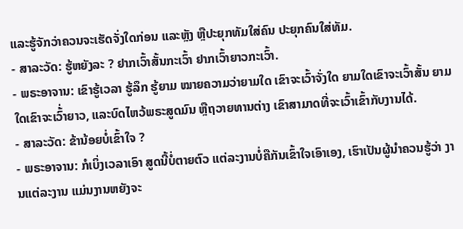ແລະຮູ້ຈັກວ່າຄວນຈະເຮັດຈັ່ງໃດກ່ອນ ແລະຫຼັງ ຫຼືປະຍຸກທັມໃສ່ຄົນ ປະຍຸກຄົນໃສ່ທັມ.
- ສາລະວັດ: ຮູ້ຫຍັງລະ ? ຢາກເວົ້າສັ້ນກະເວົ້າ ຢາກເວົ້າຍາວກະເວົ້າ.
- ພຣະອາຈານ: ເຂົາຮູ້ເວລາ ຮູ້ລຶກ ຮູ້ຍາມ ໝາຍຄວາມວ່າຍາມໃດ ເຂົາຈະເວົ້າຈັ່ງໃດ ຍາມໃດເຂົາຈະເວົ້າສັ້ນ ຍາມໃດເຂົາຈະເວົ້່າຍາວ, ແລະບົດໄຫວ້ພຣະສູດມົນ ຫຼືຖວາຍທານຕ່າງ ເຂົາສາມາດທີ່ຈະເວົ້າເຂົ້າກັບງານໄດ້.
- ສາລະວັດ: ຂ້ານ້ອຍບໍ່ເຂົ້າໃຈ ?
- ພຣະອາຈານ: ກໍເບິ່ງເວລາເອົາ ສູດນີ້ບໍ່ຕາຍຕົວ ແຕ່ລະງານບໍ່ຄືກັນເຂົ້າໃຈເອົາເອງ, ເຮົາເປັນຜູ້ນໍາຄວນຮູ້ວ່າ ງານແຕ່ລະງານ ແມ່ນງານຫຍັງຈະ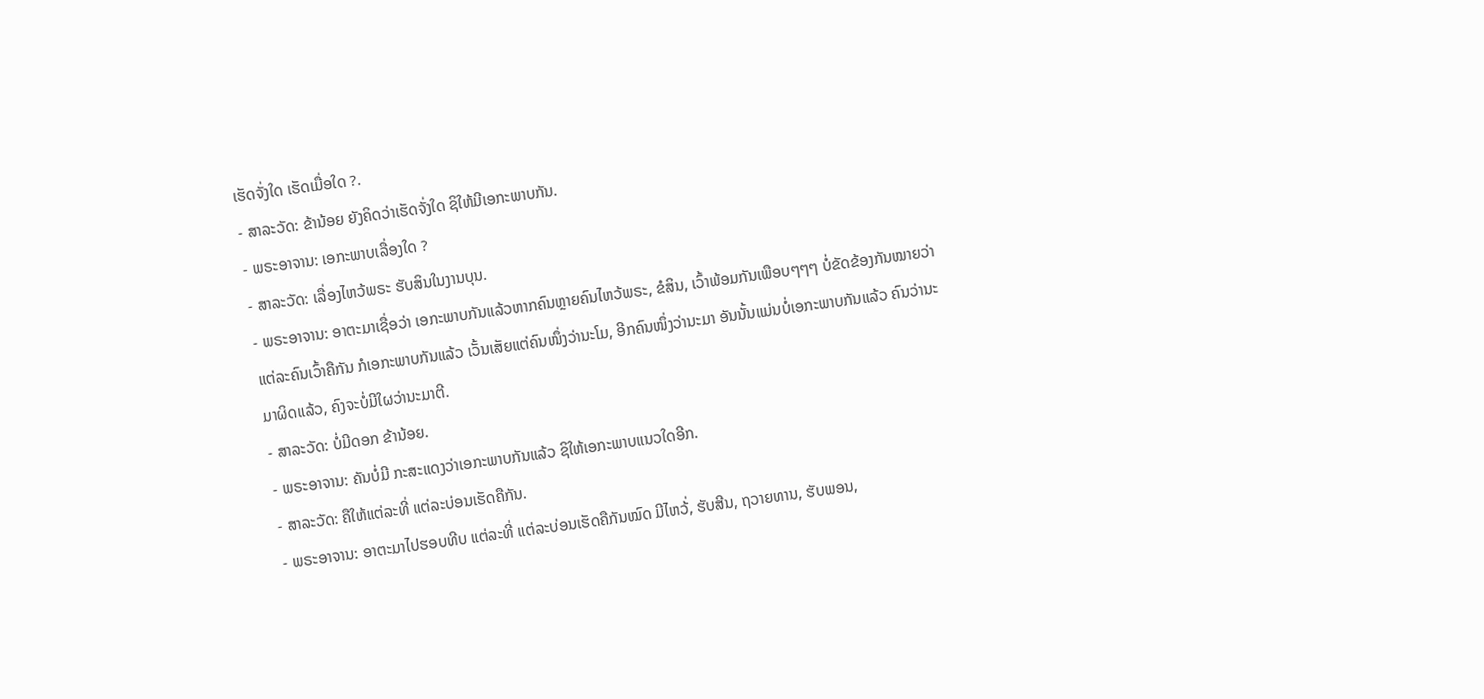ເຮັດຈັ່ງໃດ ເຮັດເມື່ອໃດ ?.
- ສາລະວັດ: ຂ້ານ້ອຍ ຍັງຄິດວ່າເຮັດຈັ່ງໃດ ຊິໃຫ້ມີເອກະພາບກັນ.
- ພຣະອາຈານ: ເອກະພາບເລື່ອງໃດ ?
- ສາລະວັດ: ເລື່ອງໄຫວ້ພຣະ ຮັບສິນໃນງານບຸນ.
- ພຣະອາຈານ: ອາຕະມາເຊື່ອວ່າ ເອກະພາບກັນແລ້ວຫາກຄົນຫຼາຍຄົນໄຫວ້ພຣະ, ຂໍສິນ, ເວົ້າພ້ອມກັນເພືອບໆໆໆ ບໍ່ຂັດຂ້ອງກັນໝາຍວ່າແຕ່ລະຄົນເວົ້າຄືກັນ ກໍເອກະພາບກັນແລ້ວ ເວັ້ນເສັຍແຕ່ຄົນໜຶ່ງວ່ານະໂມ, ອີກຄົນໜຶ່ງວ່ານະມາ ອັນນັ້ນແມ່ນບໍ່ເອກະພາບກັນແລ້ວ ຄົນວ່ານະມາຜິດແລ້ວ, ຄົງຈະບໍ່ມີໃຜວ່ານະມາຕີ.
- ສາລະວັດ: ບໍ່ມີດອກ ຂ້ານ້ອຍ.
- ພຣະອາຈານ: ຄັນບໍ່ມີ ກະສະແດງວ່າເອກະພາບກັນແລ້ວ ຊິໃຫ້ເອກະພາບແນວໃດອີກ.
- ສາລະວັດ: ຄືໃຫ້ແຕ່ລະທີ່ ແຕ່ລະບ່ອນເຮັດຄືກັນ.
- ພຣະອາຈານ: ອາຕະມາໄປຮອບທີບ ແຕ່ລະທີ່ ແຕ່ລະບ່ອນເຮັດຄືກັນໝົດ ມີໄຫວ້່, ຮັບສີນ, ຖວາຍທານ, ຮັບພອນ,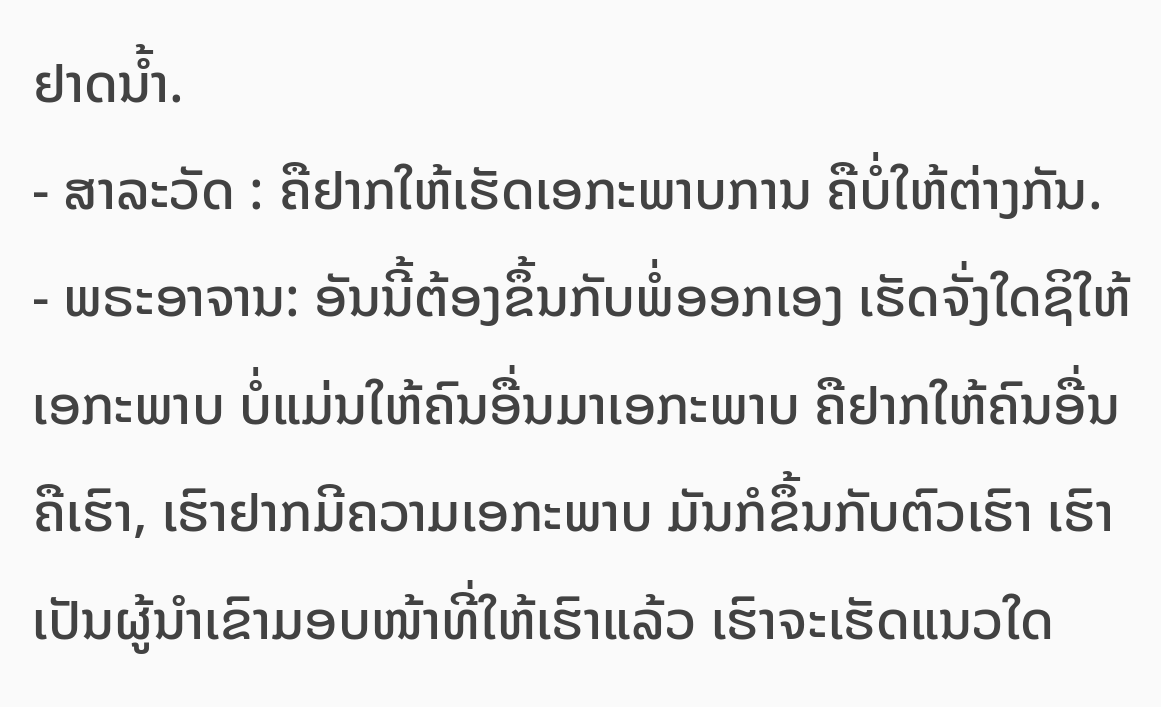ຢາດນໍ້າ.
- ສາລະວັດ : ຄືຢາກໃຫ້ເຮັດເອກະພາບການ ຄືບໍ່ໃຫ້ຕ່າງກັນ.
- ພຣະອາຈານ: ອັນນີ້ຕ້ອງຂຶ້ນກັບພໍ່ອອກເອງ ເຮັດຈັ່ງໃດຊິໃຫ້ເອກະພາບ ບໍ່ແມ່ນໃຫ້ຄົນອື່ນມາເອກະພາບ ຄືຢາກໃຫ້ຄົນອື່ນຄືເຮົາ, ເຮົາຢາກມີຄວາມເອກະພາບ ມັນກໍຂຶ້ນກັບຕົວເຮົາ ເຮົາເປັນຜູ້ນໍາເຂົາມອບໜ້າທີ່ໃຫ້ເຮົາແລ້ວ ເຮົາຈະເຮັດແນວໃດ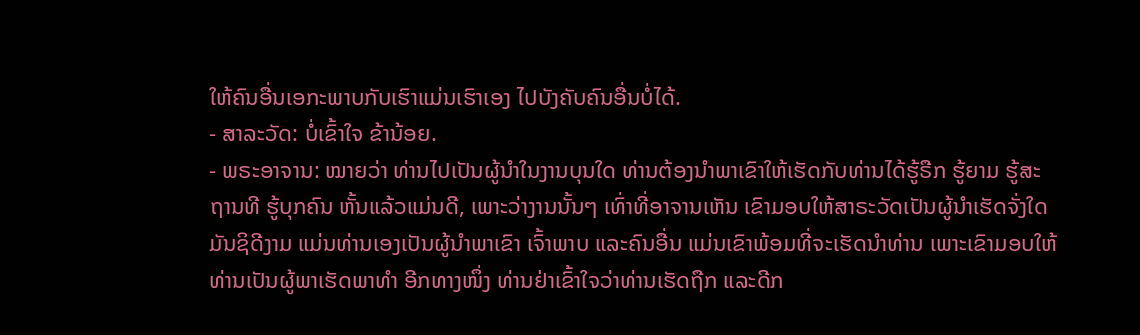ໃຫ້ຄົນອື່ນເອກະພາບກັບເຮົາແມ່ນເຮົາເອງ ໄປບັງຄັບຄົນອື່ນບໍ່ໄດ້.
- ສາລະວັດ: ບໍ່ເຂົ້າໃຈ ຂ້ານ້ອຍ.
- ພຣະອາຈານ: ໝາຍວ່າ ທ່ານໄປເປັນຜູ້ນໍາໃນງານບຸນໃດ ທ່ານຕ້ອງນໍາພາເຂົາໃຫ້ເຮັດກັບທ່ານໄດ້ຮູ້ຣືກ ຮູ້ຍາມ ຮູ້ສະຖານທີ ຮູ້ບຸກຄົນ ຫັ້ນແລ້ວແມ່ນດີ, ເພາະວ່າງານນັ້ນໆ ເທົ່າທີ່ອາຈານເຫັນ ເຂົາມອບໃຫ້ສາຣະວັດເປັນຜູ້ນໍາເຮັດຈັ່ງໃດມັນຊິດີງາມ ແມ່ນທ່ານເອງເປັນຜູ້ນໍາພາເຂົາ ເຈົ້າພາບ ແລະຄົນອື່ນ ແມ່ນເຂົາພ້ອມທີ່ຈະເຮັດນໍາທ່ານ ເພາະເຂົາມອບໃຫ້ທ່ານເປັນຜູ້ພາເຮັດພາທໍາ ອີກທາງໜຶ່ງ ທ່ານຢ່າເຂົ້າໃຈວ່າທ່ານເຮັດຖືກ ແລະດີກ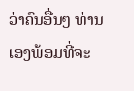ວ່າຄົນອື່ນໆ ທ່ານເອງພ້ອມທີ່ຈະ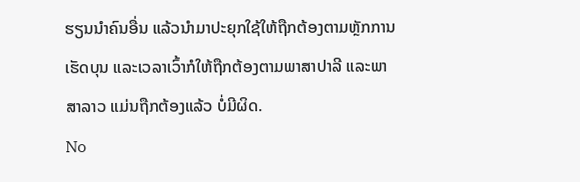ຮຽນນໍາຄົນອື່ນ ແລ້ວນໍາມາປະຍຸກໃຊ້ໃຫ້ຖືກຕ້ອງຕາມຫຼັກການເຮັດບຸນ ແລະເວລາເວົ້າກໍໃຫ້ຖືກຕ້ອງຕາມພາສາປາລີ ແລະພາສາລາວ ແມ່ນຖືກຕ້ອງແລ້ວ ບໍ່ມີຜິດ.
No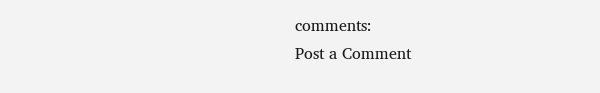comments:
Post a Comment